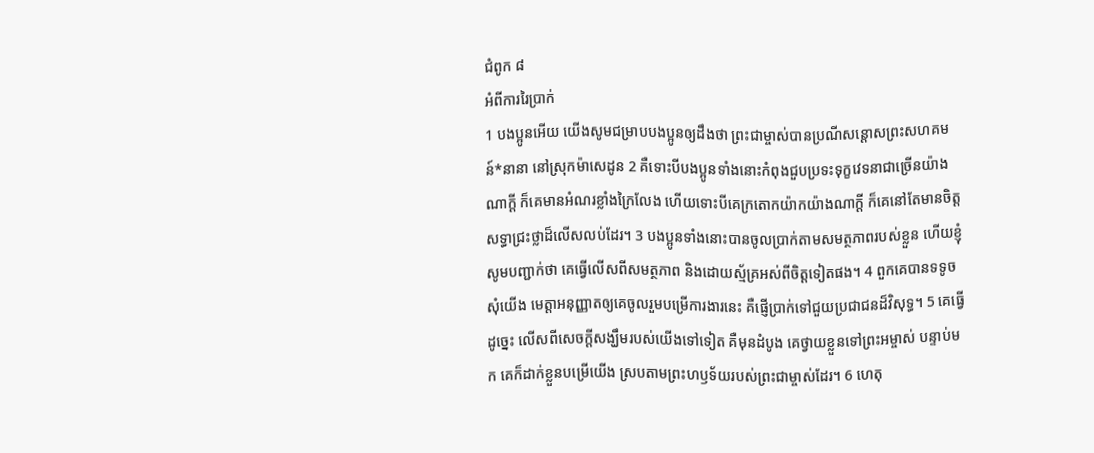ជំពូក ៨
អំពីការរៃប្រាក់
1 បងប្អូនអើយ យើងសូមជម្រាបបងប្អូនឲ្យដឹងថា ព្រះជាម្ចាស់បានប្រណីសន្ដោសព្រះសហគមន៍*នានា នៅស្រុកម៉ាសេដូន 2 គឺទោះបីបងប្អូនទាំងនោះកំពុងជួបប្រទះទុក្ខវេទនាជាច្រើនយ៉ាងណាក្តី ក៏គេមានអំណរខ្លាំងក្រៃលែង ហើយទោះបីគេក្រតោកយ៉ាកយ៉ាងណាក្តី ក៏គេនៅតែមានចិត្តសទ្ធាជ្រះថ្លាដ៏លើសលប់ដែរ។ 3 បងប្អូនទាំងនោះបានចូលប្រាក់តាមសមត្ថភាពរបស់ខ្លួន ហើយខ្ញុំសូមបញ្ជាក់ថា គេធ្វើលើសពីសមត្ថភាព និងដោយស្ម័គ្រអស់ពីចិត្តទៀតផង។ 4 ពួកគេបានទទូចសុំយើង មេត្តាអនុញ្ញាតឲ្យគេចូលរួមបម្រើការងារនេះ គឺផ្ញើប្រាក់ទៅជួយប្រជាជនដ៏វិសុទ្ធ។ 5 គេធ្វើដូច្នេះ លើសពីសេចក្ដីសង្ឃឹមរបស់យើងទៅទៀត គឺមុនដំបូង គេថ្វាយខ្លួនទៅព្រះអម្ចាស់ បន្ទាប់មក គេក៏ដាក់ខ្លួនបម្រើយើង ស្របតាមព្រះហឫទ័យរបស់ព្រះជាម្ចាស់ដែរ។ 6 ហេតុ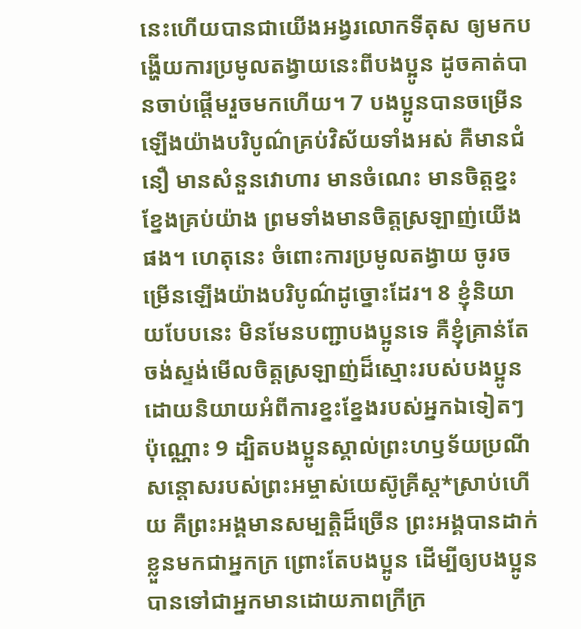នេះហើយបានជាយើងអង្វរលោកទីតុស ឲ្យមកបង្ហើយការប្រមូលតង្វាយនេះពីបងប្អូន ដូចគាត់បានចាប់ផ្ដើមរួចមកហើយ។ 7 បងប្អូនបានចម្រើនឡើងយ៉ាងបរិបូណ៌គ្រប់វិស័យទាំងអស់ គឺមានជំនឿ មានសំនួនវោហារ មានចំណេះ មានចិត្តខ្នះខ្នែងគ្រប់យ៉ាង ព្រមទាំងមានចិត្តស្រឡាញ់យើងផង។ ហេតុនេះ ចំពោះការប្រមូលតង្វាយ ចូរចម្រើនឡើងយ៉ាងបរិបូណ៌ដូច្នោះដែរ។ 8 ខ្ញុំនិយាយបែបនេះ មិនមែនបញ្ជាបងប្អូនទេ គឺខ្ញុំគ្រាន់តែចង់ស្ទង់មើលចិត្តស្រឡាញ់ដ៏ស្មោះរបស់បងប្អូន ដោយនិយាយអំពីការខ្នះខ្នែងរបស់អ្នកឯទៀតៗប៉ុណ្ណោះ 9 ដ្បិតបងប្អូនស្គាល់ព្រះហឫទ័យប្រណីសន្ដោសរបស់ព្រះអម្ចាស់យេស៊ូគ្រីស្ត*ស្រាប់ហើយ គឺព្រះអង្គមានសម្បត្តិដ៏ច្រើន ព្រះអង្គបានដាក់ខ្លួនមកជាអ្នកក្រ ព្រោះតែបងប្អូន ដើម្បីឲ្យបងប្អូនបានទៅជាអ្នកមានដោយភាពក្រីក្រ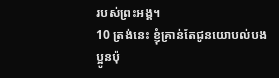របស់ព្រះអង្គ។
10 ត្រង់នេះ ខ្ញុំគ្រាន់តែជូនយោបល់បងប្អូនប៉ុ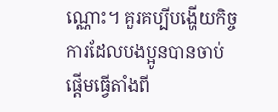ណ្ណោះ។ គួរគប្បីបង្ហើយកិច្ចការដែលបងប្អូនបានចាប់ផ្ដើមធ្វើតាំងពី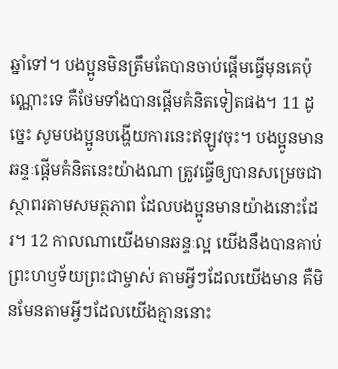ឆ្នាំទៅ។ បងប្អូនមិនត្រឹមតែបានចាប់ផ្ដើមធ្វើមុនគេប៉ុណ្ណោះទេ គឺថែមទាំងបានផ្ដើមគំនិតទៀតផង។ 11 ដូច្នេះ សូមបងប្អូនបង្ហើយការនេះឥឡូវចុះ។ បងប្អូនមានឆន្ទៈផ្ដើមគំនិតនេះយ៉ាងណា ត្រូវធ្វើឲ្យបានសម្រេចជាស្ថាពរតាមសមត្ថភាព ដែលបងប្អូនមានយ៉ាងនោះដែរ។ 12 កាលណាយើងមានឆន្ទៈល្អ យើងនឹងបានគាប់ព្រះហឫទ័យព្រះជាម្ចាស់ តាមអ្វីៗដែលយើងមាន គឺមិនមែនតាមអ្វីៗដែលយើងគ្មាននោះ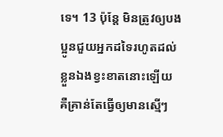ទេ។ 13 ប៉ុន្តែ មិនត្រូវឲ្យបងប្អូនជួយអ្នកដទៃរហូតដល់ខ្លួនឯងខ្វះខាតនោះឡើយ គឺគ្រាន់តែធ្វើឲ្យមានស្មើៗ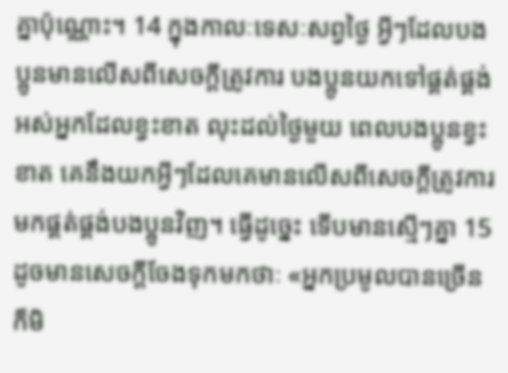គ្នាប៉ុណ្ណោះ។ 14 ក្នុងកាលៈទេសៈសព្វថ្ងៃ អ្វីៗដែលបងប្អូនមានលើសពីសេចក្ដីត្រូវការ បងប្អូនយកទៅផ្គត់ផ្គង់អស់អ្នកដែលខ្វះខាត លុះដល់ថ្ងៃមួយ ពេលបងប្អូនខ្វះខាត គេនឹងយកអ្វីៗដែលគេមានលើសពីសេចក្ដីត្រូវការ មកផ្គត់ផ្គង់បងប្អូនវិញ។ ធ្វើដូច្នេះ ទើបមានស្មើៗគ្នា 15 ដូចមានសេចក្ដីចែងទុកមកថាៈ «អ្នកប្រមូលបានច្រើន ក៏មិ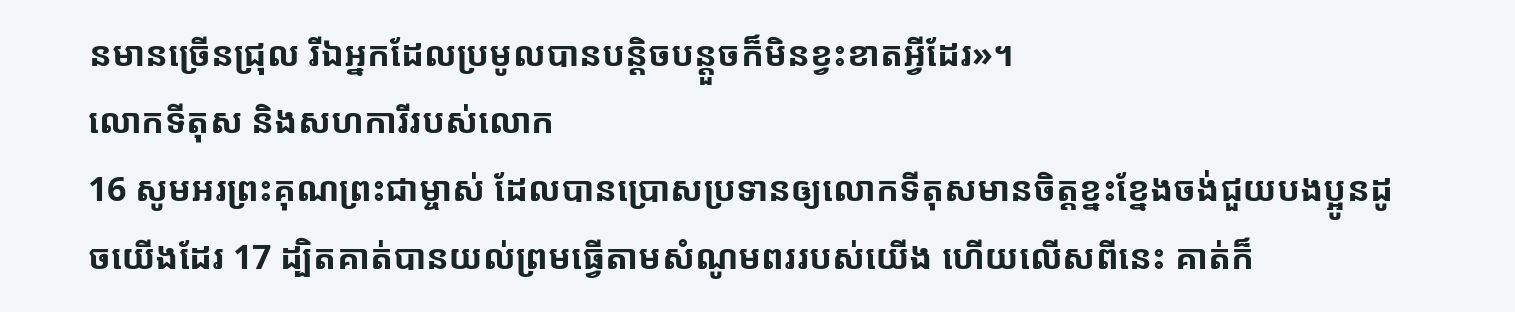នមានច្រើនជ្រុល រីឯអ្នកដែលប្រមូលបានបន្ដិចបន្តួចក៏មិនខ្វះខាតអ្វីដែរ»។
លោកទីតុស និងសហការីរបស់លោក
16 សូមអរព្រះគុណព្រះជាម្ចាស់ ដែលបានប្រោសប្រទានឲ្យលោកទីតុសមានចិត្តខ្នះខ្នែងចង់ជួយបងប្អូនដូចយើងដែរ 17 ដ្បិតគាត់បានយល់ព្រមធ្វើតាមសំណូមពររបស់យើង ហើយលើសពីនេះ គាត់ក៏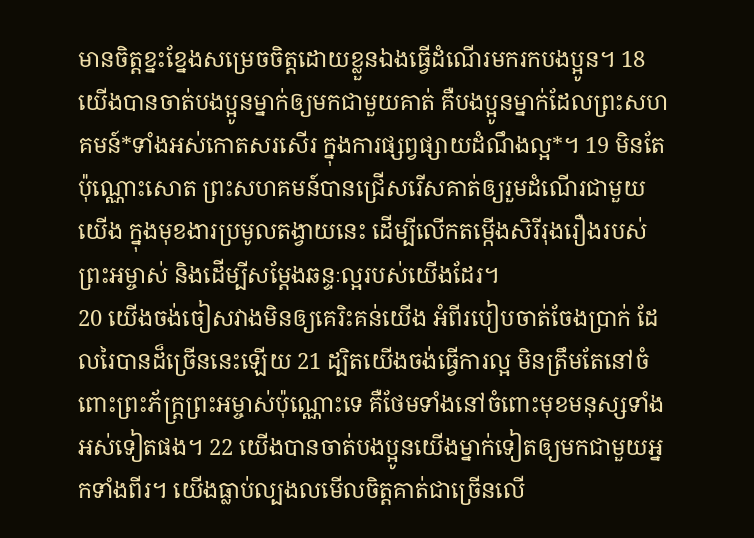មានចិត្តខ្នះខ្នែងសម្រេចចិត្តដោយខ្លួនឯងធ្វើដំណើរមករកបងប្អូន។ 18 យើងបានចាត់បងប្អូនម្នាក់ឲ្យមកជាមួយគាត់ គឺបងប្អូនម្នាក់ដែលព្រះសហគមន៍*ទាំងអស់កោតសរសើរ ក្នុងការផ្សព្វផ្សាយដំណឹងល្អ*។ 19 មិនតែប៉ុណ្ណោះសោត ព្រះសហគមន៍បានជ្រើសរើសគាត់ឲ្យរួមដំណើរជាមួយយើង ក្នុងមុខងារប្រមូលតង្វាយនេះ ដើម្បីលើកតម្កើងសិរីរុងរឿងរបស់ព្រះអម្ចាស់ និងដើម្បីសម្ដែងឆន្ទៈល្អរបស់យើងដែរ។
20 យើងចង់ចៀសវាងមិនឲ្យគេរិះគន់យើង អំពីរបៀបចាត់ចែងប្រាក់ ដែលរៃបានដ៏ច្រើននេះឡើយ 21 ដ្បិតយើងចង់ធ្វើការល្អ មិនត្រឹមតែនៅចំពោះព្រះភ័ក្ត្រព្រះអម្ចាស់ប៉ុណ្ណោះទេ គឺថែមទាំងនៅចំពោះមុខមនុស្សទាំងអស់ទៀតផង។ 22 យើងបានចាត់បងប្អូនយើងម្នាក់ទៀតឲ្យមកជាមួយអ្នកទាំងពីរ។ យើងធ្លាប់ល្បងលមើលចិត្តគាត់ជាច្រើនលើ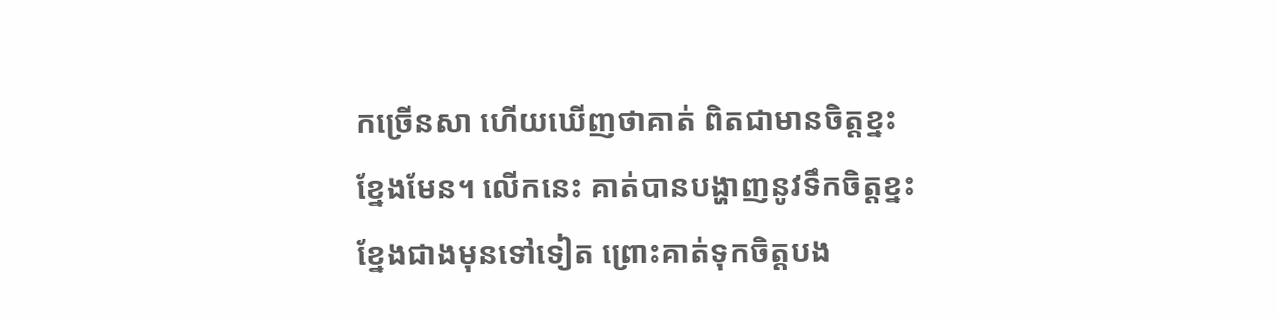កច្រើនសា ហើយឃើញថាគាត់ ពិតជាមានចិត្តខ្នះខ្នែងមែន។ លើកនេះ គាត់បានបង្ហាញនូវទឹកចិត្តខ្នះខ្នែងជាងមុនទៅទៀត ព្រោះគាត់ទុកចិត្តបង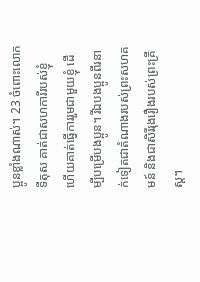ប្អូនខ្លាំងណាស់។ 23 ចំពោះលោកទីតុស គាត់ជាសហការីរបស់ខ្ញុំ ហើយគាត់ធ្វើការរួមជាមួយខ្ញុំ ដើម្បីបម្រើបងប្អូន។ រីឯបងប្អូនពីរនាក់ទៀតជាតំណាងរបស់ព្រះសហគមន៍ និងជាសិរីរុងរឿងរបស់ព្រះគ្រីស្ត។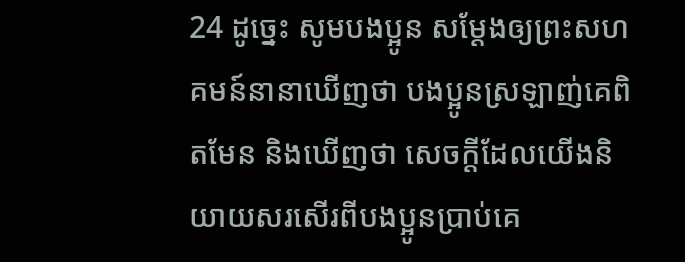24 ដូច្នេះ សូមបងប្អូន សម្ដែងឲ្យព្រះសហគមន៍នានាឃើញថា បងប្អូនស្រឡាញ់គេពិតមែន និងឃើញថា សេចក្ដីដែលយើងនិយាយសរសើរពីបងប្អូនប្រាប់គេ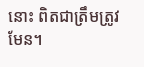នោះ ពិតជាត្រឹមត្រូវមែន។